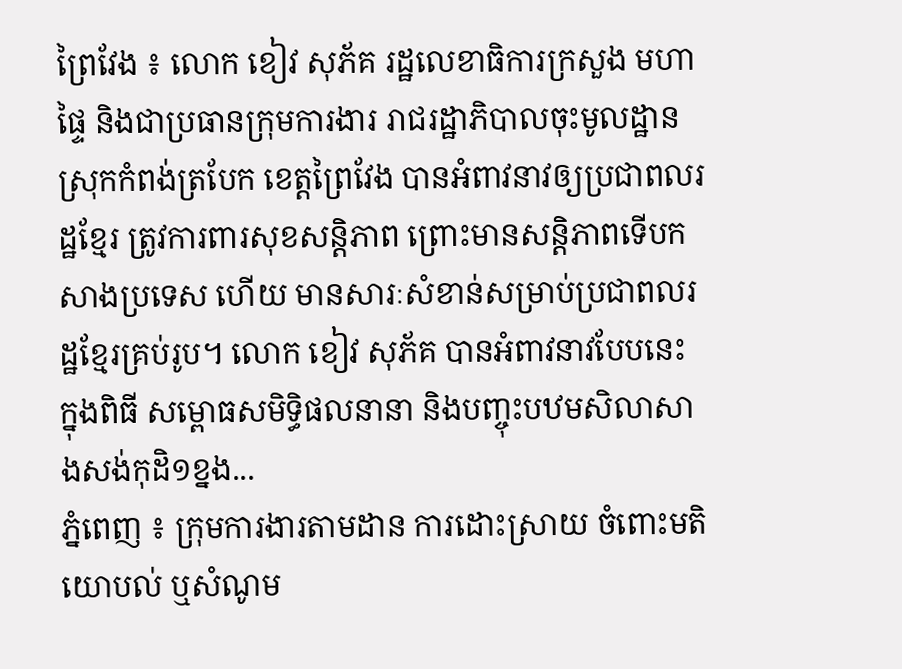ព្រៃវែង ៖ លោក ខៀវ សុភ័គ រដ្ឋលេខាធិការក្រសួង មហាផ្ទៃ និងជាប្រធានក្រុមការងារ រាជរដ្ឋាភិបាលចុះមូលដ្ឋានស្រុកកំពង់ត្របែក ខេត្តព្រៃវែង បានអំពាវនាវឲ្យប្រជាពលរដ្ឋខ្មែរ ត្រូវការពារសុខសន្ដិភាព ព្រោះមានសន្ដិភាពទើបកសាងប្រទេស ហើយ មានសារៈសំខាន់សម្រាប់ប្រជាពលរដ្ឋខ្មែរគ្រប់រូប។ លោក ខៀវ សុភ័គ បានអំពាវនាវបែបនេះ ក្នុងពិធី សម្ពោធសមិទ្ធិផលនានា និងបញ្ចុះបឋមសិលាសាងសង់កុដិ១ខ្នង...
ភ្នំពេញ ៖ ក្រុមការងារតាមដាន ការដោះស្រាយ ចំពោះមតិ យោបល់ ឬសំណូម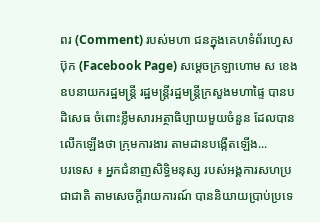ពរ (Comment) របស់មហា ជនក្នុងគេហទំព័រហ្វេសប៊ុក (Facebook Page) សម្ដេចក្រឡាហោម ស ខេង ឧបនាយករដ្ឋមន្ដ្រី រដ្ឋមន្ដ្រីរដ្ឋមន្ដ្រីក្រសួងមហាផ្ទៃ បានបដិសេធ ចំពោះខ្លឹមសារអត្ថាធិប្បាយមួយចំនួន ដែលបានលើកឡើងថា ក្រុមការងារ តាមដានបង្កើតឡើង...
បរទេស ៖ អ្នកជំនាញសិទ្ធិមនុស្ស របស់អង្គការសហប្រជាជាតិ តាមសេចក្តីរាយការណ៍ បាននិយាយប្រាប់ប្រទេ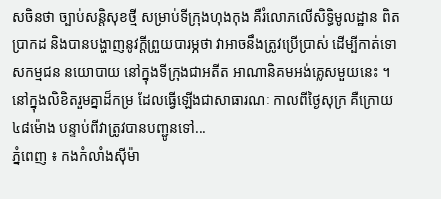សចិនថា ច្បាប់សន្តិសុខថ្មី សម្រាប់ទីក្រុងហុងកុង គឺរំលោភលើសិទ្ធិមូលដ្ឋាន ពិតប្រាកដ និងបានបង្ហាញនូវក្តីព្រួយបារម្ភថា វាអាចនឹងត្រូវប្រើប្រាស់ ដើម្បីកាត់ទោសកម្មជន នយោបាយ នៅក្នុងទីក្រុងជាអតីត អាណានិគមអង់គ្លេសមួយនេះ ។ នៅក្នុងលិខិតរួមគ្នាដ៏កម្រ ដែលធ្វើឡើងជាសាធារណៈ កាលពីថ្ងៃសុក្រ គឺក្រោយ៤៨ម៉ោង បន្ទាប់ពីវាត្រូវបានបញ្ជូនទៅ...
ភ្នំពេញ ៖ កងកំលាំងស៊ីម៉ា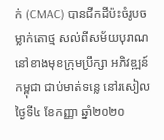ក់ (CMAC) បានជីកដីប៉ះចំរូបចម្លាក់តោថ្ម សល់ពីសម័យបុរាណ នៅខាងមុខក្រុមប្រឹក្សា អភិវឌ្ឍន៍កម្ពុជា ជាប់មាត់ទន្លេ នៅរសៀលថ្ងៃទី៤ ខែកញ្ញា ឆ្នាំ២០២០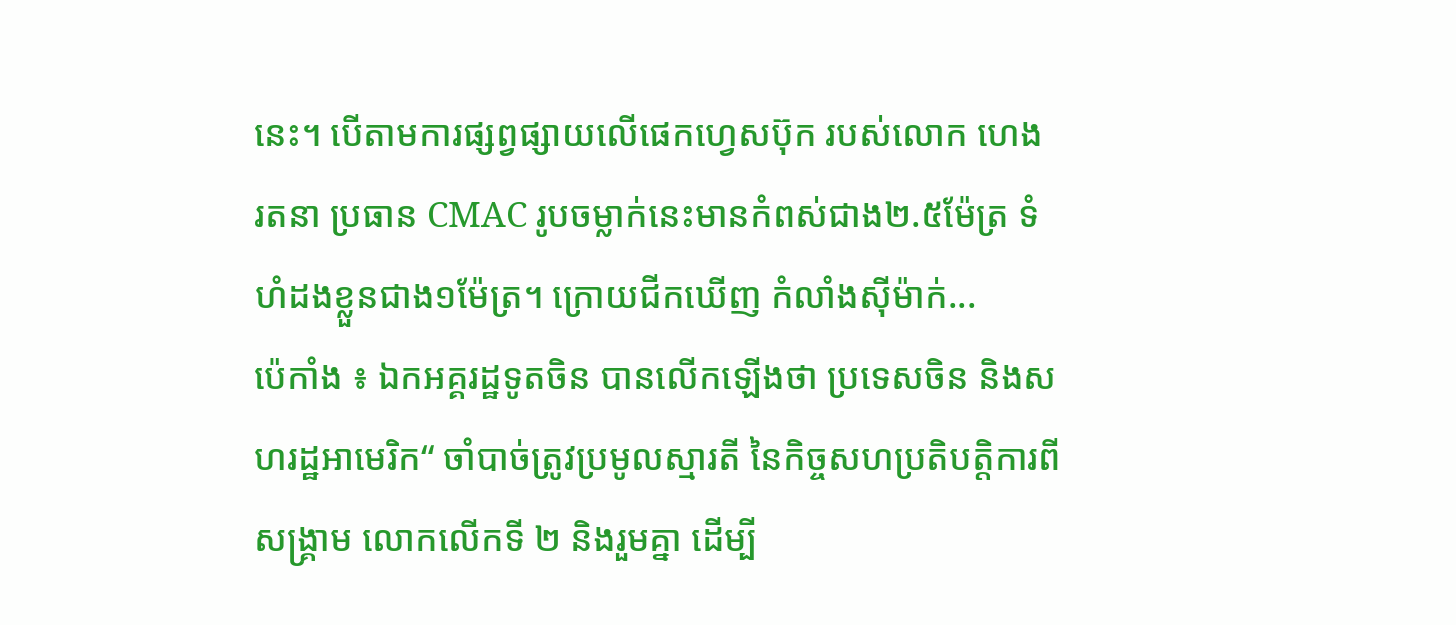នេះ។ បើតាមការផ្សព្វផ្សាយលើផេកហ្វេសប៊ុក របស់លោក ហេង រតនា ប្រធាន CMAC រូបចម្លាក់នេះមានកំពស់ជាង២.៥ម៉ែត្រ ទំហំដងខ្លួនជាង១ម៉ែត្រ។ ក្រោយជីកឃើញ កំលាំងស៊ីម៉ាក់...
ប៉េកាំង ៖ ឯកអគ្គរដ្ឋទូតចិន បានលើកឡើងថា ប្រទេសចិន និងសហរដ្ឋអាមេរិក“ ចាំបាច់ត្រូវប្រមូលស្មារតី នៃកិច្ចសហប្រតិបត្តិការពីសង្រ្គាម លោកលើកទី ២ និងរួមគ្នា ដើម្បី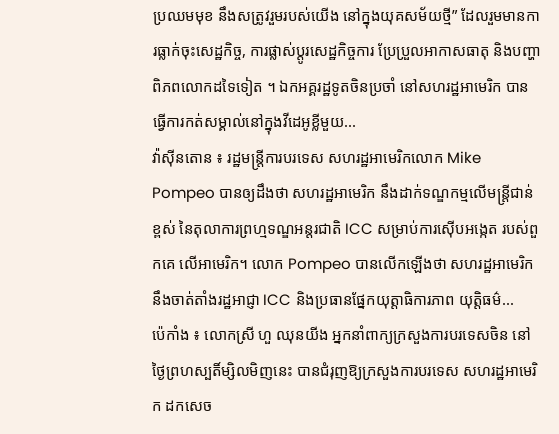ប្រឈមមុខ នឹងសត្រូវរួមរបស់យើង នៅក្នុងយុគសម័យថ្មី” ដែលរួមមានការធ្លាក់ចុះសេដ្ឋកិច្ច, ការផ្លាស់ប្តូរសេដ្ឋកិច្ចការ ប្រែប្រួលអាកាសធាតុ និងបញ្ហាពិភពលោកដទៃទៀត ។ ឯកអគ្គរដ្ឋទូតចិនប្រចាំ នៅសហរដ្ឋអាមេរិក បានធ្វើការកត់សម្គាល់នៅក្នុងវីដេអូខ្លីមួយ...
វ៉ាស៊ីនតោន ៖ រដ្ឋមន្រ្តីការបរទេស សហរដ្ឋអាមេរិកលោក Mike Pompeo បានឲ្យដឹងថា សហរដ្ឋអាមេរិក នឹងដាក់ទណ្ឌកម្មលើមន្ត្រីជាន់ខ្ពស់ នៃតុលាការព្រហ្មទណ្ឌអន្តរជាតិ ICC សម្រាប់ការស៊ើបអង្កេត របស់ពួកគេ លើអាមេរិក។ លោក Pompeo បានលើកឡើងថា សហរដ្ឋអាមេរិក នឹងចាត់តាំងរដ្ឋអាជ្ញា ICC និងប្រធានផ្នែកយុត្តាធិការភាព យុត្តិធម៌...
ប៉េកាំង ៖ លោកស្រី ហួ ឈុនយីង អ្នកនាំពាក្យក្រសួងការបរទេសចិន នៅថ្ងៃព្រហស្បតិ៍ម្សិលមិញនេះ បានជំរុញឱ្យក្រសួងការបរទេស សហរដ្ឋអាមេរិក ដកសេច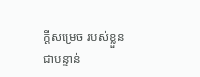ក្តីសម្រេច របស់ខ្លួនជាបន្ទាន់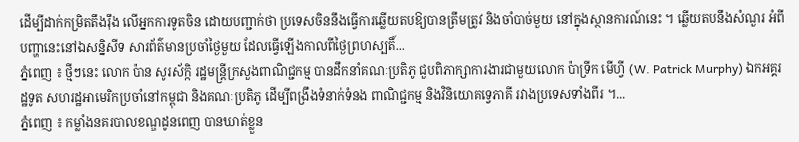ដើម្បីដាក់កម្រិតតឹងរ៉ឹង លើអ្នកការទូតចិន ដោយបញ្ជាក់ថា ប្រទេសចិននឹងធ្វើការឆ្លើយតបឱ្យបានត្រឹមត្រូវ និងចាំបាច់មួយ នៅក្នុងស្ថានការណ៍នេះ ។ ឆ្លើយតបនឹងសំណួរ អំពីបញ្ហានេះនៅឯសន្និសីទ សារព័ត៌មានប្រចាំថ្ងៃមួយ ដែលធ្វើឡើងកាលពីថ្ងៃព្រហស្បតិ៍...
ភ្នំពេញ ៖ ថ្មីៗនេះ លោក ប៉ាន សូរស័ក្កិ រដ្ឋមន្ត្រីក្រសួងពាណិជ្ជកម្ម បានដឹកនាំគណៈប្រតិភូ ជួបពិភាក្សាការងារជាមួយលោក ប៉ាទ្រីក មើហ្វី (W. Patrick Murphy) ឯកអគ្គរដ្ឋទូត សហរដ្ឋអាមេរិកប្រចាំនៅកម្ពុជា និងគណៈប្រតិភូ ដើម្បីពង្រឹងទំនាក់ទំនង ពាណិជ្ជកម្ម និងវិនិយោគទ្វេភាគី រវាងប្រទេសទាំងពីរ ។...
ភ្នំពេញ ៖ កម្លាំងនគរបាលខណ្ឌដូនពេញ បានឃាត់ខ្លួន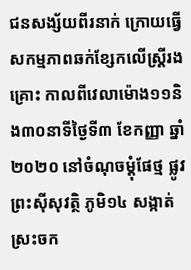ជនសង្ស័យពីរនាក់ ក្រោយធ្វើសកម្មភាពឆក់ខ្សែកលើស្ត្រីរងគ្រោះ កាលពីវេលាម៉ោង១១និង៣០នាទីថ្ងៃទី៣ ខែកញ្ញា ឆ្នាំ២០២០ នៅចំណុចម្តុំផែថ្ម ផ្លូវព្រះស៊ីសុវត្ថិ ភូមិ១៤ សង្កាត់ស្រះចក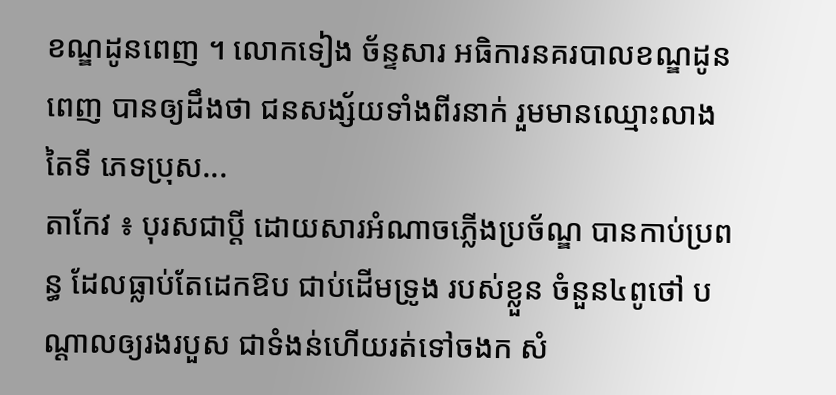ខណ្ឌដូនពេញ ។ លោកទៀង ច័ន្ទសារ អធិការនគរបាលខណ្ឌដូនពេញ បានឲ្យដឹងថា ជនសង្ស័យទាំងពីរនាក់ រួមមានឈ្មោះលាង តៃទី ភេទប្រុស...
តាកែវ ៖ បុរសជាប្តី ដោយសារអំណាចភ្លើងប្រច័ណ្ឌ បានកាប់ប្រពន្ធ ដែលធ្លាប់តែដេកឱប ជាប់ដើមទ្រូង របស់ខ្លួន ចំនួន៤ពូថៅ បណ្ដាលឲ្យរងរបួស ជាទំងន់ហើយរត់ទៅចងក សំ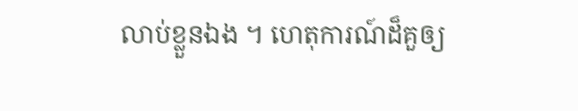លាប់ខ្លួនឯង ។ ហេតុការណ៍ដ៏គួឲ្យ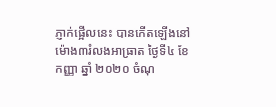ភ្ញាក់ផ្អើលនេះ បានកើតឡើងនៅម៉ោង៣រំលងអាធ្រាត ថ្ងៃទី៤ ខែ កញ្ញា ឆ្នាំ ២០២០ ចំណុ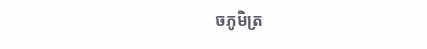ចភូមិត្រ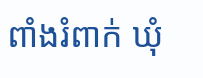ពាំងរំពាក់ ឃុំ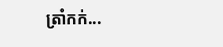ត្រាំកក់...